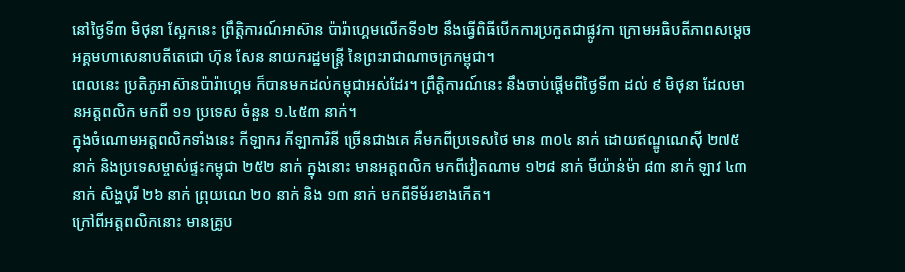នៅថ្ងៃទី៣ មិថុនា ស្អែកនេះ ព្រឹត្តិការណ៍អាស៊ាន ប៉ារ៉ាហ្គេមលើកទី១២ នឹងធ្វើពិធីបើកការប្រកួតជាផ្លូវកា ក្រោមអធិបតីភាពសម្ដេច អគ្គមហាសេនាបតីតេជោ ហ៊ុន សែន នាយករដ្ឋមន្ត្រី នៃព្រះរាជាណាចក្រកម្ពុជា។
ពេលនេះ ប្រតិភូអាស៊ានប៉ារ៉ាហ្គេម ក៏បានមកដល់កម្ពុជាអស់ដែរ។ ព្រឹត្តិការណ៍នេះ នឹងចាប់ផ្ដើមពីថ្ងៃទី៣ ដល់ ៩ មិថុនា ដែលមានអត្តពលិក មកពី ១១ ប្រទេស ចំនួន ១.៤៥៣ នាក់។
ក្នុងចំណោមអត្តពលិកទាំងនេះ កីឡាករ កីឡាការិនី ច្រើនជាងគេ គឺមកពីប្រទេសថៃ មាន ៣០៤ នាក់ ដោយឥណ្ឌូណេស៊ី ២៧៥ នាក់ និងប្រទេសម្ចាស់ផ្ទះកម្ពុជា ២៥២ នាក់ ក្នុងនោះ មានអត្តពលិក មកពីវៀតណាម ១២៨ នាក់ មីយ៉ាន់ម៉ា ៨៣ នាក់ ឡាវ ៤៣ នាក់ សិង្ហបុរី ២៦ នាក់ ព្រុយណេ ២០ នាក់ និង ១៣ នាក់ មកពីទីម័រខាងកើត។
ក្រៅពីអត្តពលិកនោះ មានគ្រូប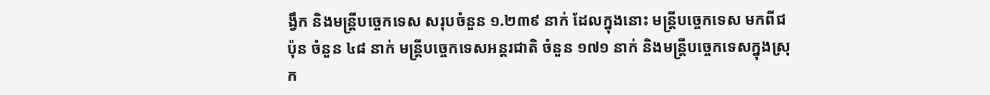ង្វឹក និងមន្ត្រីបច្ចេកទេស សរុបចំនួន ១.២៣៩ នាក់ ដែលក្នុងនោះ មន្ត្រីបច្ចេកទេស មកពីជប៉ុន ចំនួន ៤៨ នាក់ មន្ត្រីបច្ចេកទេសអន្ដរជាតិ ចំនួន ១៧១ នាក់ និងមន្ត្រីបច្ចេកទេសក្នុងស្រុក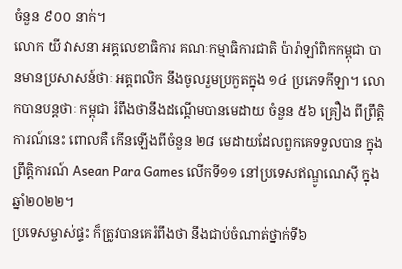ចំនួន ៩០០ នាក់។
លោក យី វាសនា អគ្គលេខាធិការ គណៈកម្មាធិការជាតិ ប៉ារ៉ាឡាំពិកកម្ពុជា បានមានប្រសាសន៍ថាៈ អត្តពលិក នឹងចូលរួមប្រកួតក្នុង ១៤ ប្រភេទកីឡា។ លោកបានបន្តថាៈ កម្ពុជា រំពឹងថានឹងដណ្តើមបានមេដាយ ចំនួន ៥៦ គ្រឿង ពីព្រឹត្តិការណ៍នេះ ពោលគឺ កើនឡើងពីចំនួន ២៨ មេដាយដែលពួកគេទទួលបាន ក្នុងព្រឹត្តិការណ៍ Asean Para Games លើកទី១១ នៅប្រទេសឥណ្ឌូណេស៊ី ក្នុងឆ្នាំ២០២២។
ប្រទេសម្ចាស់ផ្ទះ ក៏ត្រូវបានគេរំពឹងថា នឹងជាប់ចំណាត់ថ្នាក់ទី៦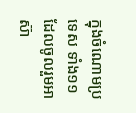ក្នុងចំណោមប្រទេស ទាំង១១ ដែលចូលរួមអាស៊ា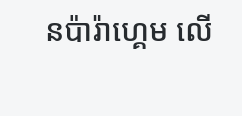នប៉ារ៉ាហ្គេម លើ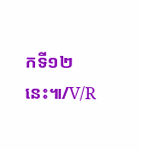កទី១២នេះ៕/V/R